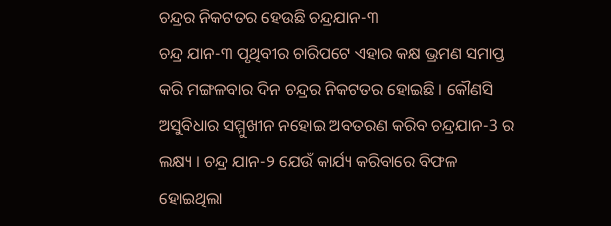ଚନ୍ଦ୍ରର ନିକଟତର ହେଉଛି ଚନ୍ଦ୍ରଯାନ-୩
ଚନ୍ଦ୍ର ଯାନ-୩ ପୃଥିବୀର ଚାରିପଟେ ଏହାର କକ୍ଷ ଭ୍ରମଣ ସମାପ୍ତ କରି ମଙ୍ଗଳବାର ଦିନ ଚନ୍ଦ୍ରର ନିକଟତର ହୋଇଛି । କୌଣସି ଅସୁବିଧାର ସମ୍ମୁଖୀନ ନହୋଇ ଅବତରଣ କରିବ ଚନ୍ଦ୍ରଯାନ-3 ର ଲକ୍ଷ୍ୟ । ଚନ୍ଦ୍ର ଯାନ-୨ ଯେଉଁ କାର୍ଯ୍ୟ କରିବାରେ ବିଫଳ ହୋଇଥିଲା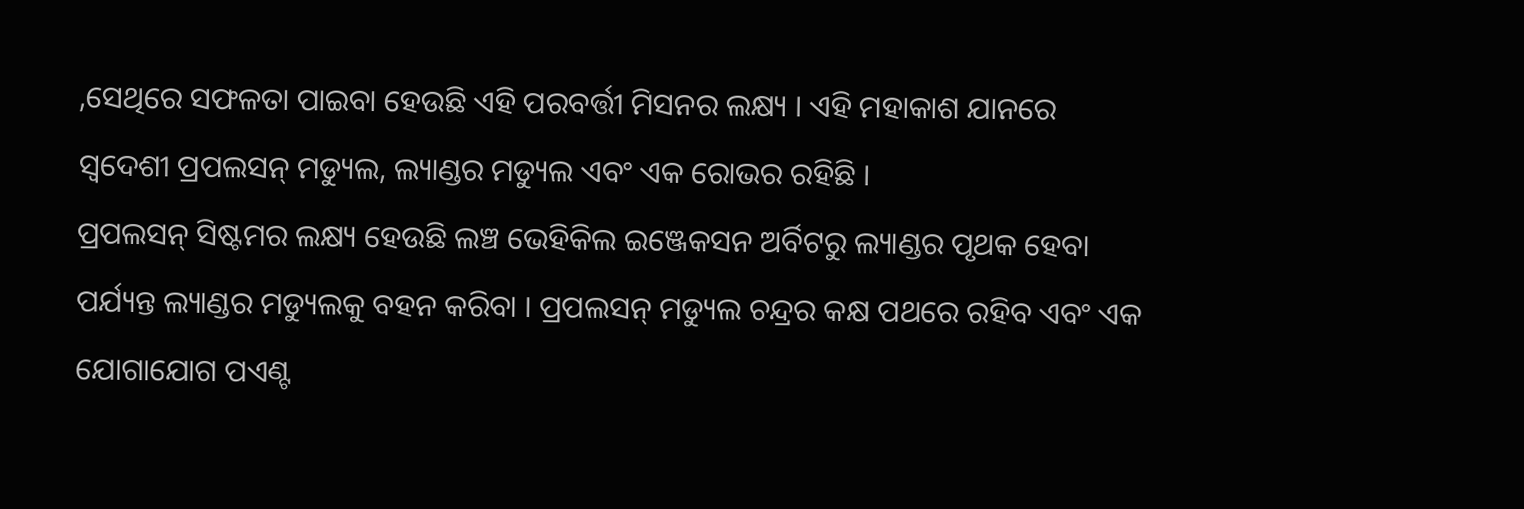,ସେଥିରେ ସଫଳତା ପାଇବା ହେଉଛି ଏହି ପରବର୍ତ୍ତୀ ମିସନର ଲକ୍ଷ୍ୟ । ଏହି ମହାକାଶ ଯାନରେ ସ୍ୱଦେଶୀ ପ୍ରପଲସନ୍ ମଡ୍ୟୁଲ, ଲ୍ୟାଣ୍ଡର ମଡ୍ୟୁଲ ଏବଂ ଏକ ରୋଭର ରହିଛି ।
ପ୍ରପଲସନ୍ ସିଷ୍ଟମର ଲକ୍ଷ୍ୟ ହେଉଛି ଲଞ୍ଚ ଭେହିକିଲ ଇଞ୍ଜେକସନ ଅର୍ବିଟରୁ ଲ୍ୟାଣ୍ଡର ପୃଥକ ହେବା ପର୍ଯ୍ୟନ୍ତ ଲ୍ୟାଣ୍ଡର ମଡ୍ୟୁଲକୁ ବହନ କରିବା । ପ୍ରପଲସନ୍ ମଡ୍ୟୁଲ ଚନ୍ଦ୍ରର କକ୍ଷ ପଥରେ ରହିବ ଏବଂ ଏକ ଯୋଗାଯୋଗ ପଏଣ୍ଟ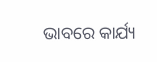ଭାବରେ କାର୍ଯ୍ୟ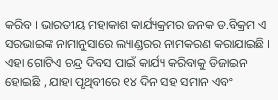କରିବ । ଭାରତୀୟ ମହାକାଶ କାର୍ଯ୍ୟକ୍ରମର ଜନକ ଡ.ବିକ୍ରମ ଏ ସରଭାଇଙ୍କ ନାମାନୁସାରେ ଲ୍ୟାଣ୍ଡରର ନାମକରଣ କରାଯାଇଛି । ଏହା ଗୋଟିଏ ଚନ୍ଦ୍ର ଦିବସ ପାଇଁ କାର୍ଯ୍ୟ କରିବାକୁ ଡିଜାଇନ ହୋଇଛି , ଯାହା ପୃଥିବୀରେ ୧୪ ଦିନ ସହ ସମାନ ଏବଂ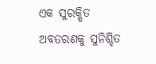ଏକ ସୁରକ୍ଷିତ ଅବତରଣକୁ ସୁନିଶ୍ଚିତ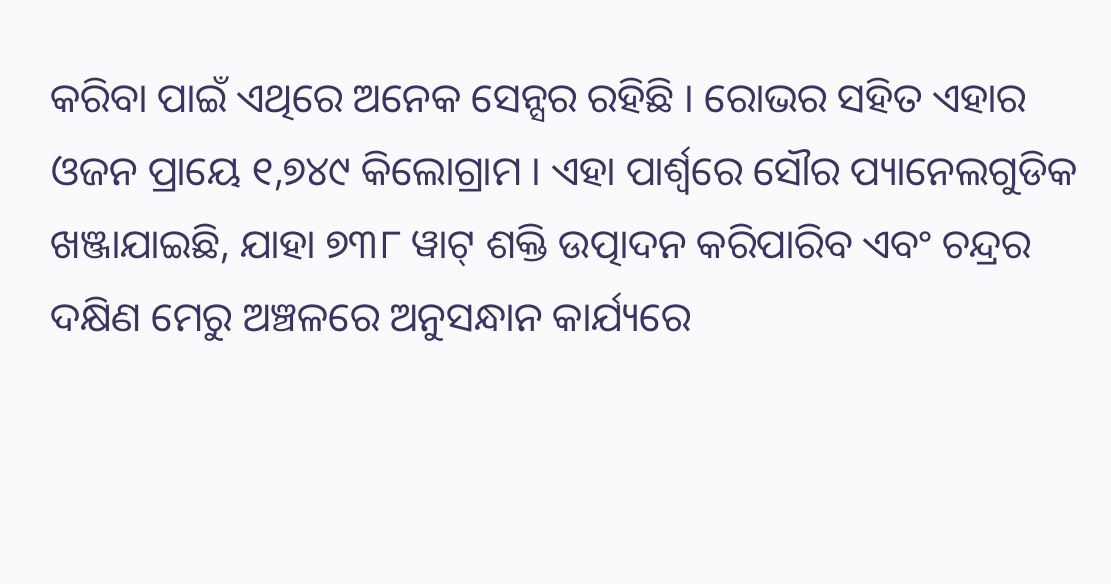କରିବା ପାଇଁ ଏଥିରେ ଅନେକ ସେନ୍ସର ରହିଛି । ରୋଭର ସହିତ ଏହାର ଓଜନ ପ୍ରାୟେ ୧,୭୪୯ କିଲୋଗ୍ରାମ । ଏହା ପାର୍ଶ୍ଵରେ ସୌର ପ୍ୟାନେଲଗୁଡିକ ଖଞ୍ଜାଯାଇଛି, ଯାହା ୭୩୮ ୱାଟ୍ ଶକ୍ତି ଉତ୍ପାଦନ କରିପାରିବ ଏବଂ ଚନ୍ଦ୍ରର ଦକ୍ଷିଣ ମେରୁ ଅଞ୍ଚଳରେ ଅନୁସନ୍ଧାନ କାର୍ଯ୍ୟରେ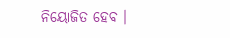ନିୟୋଜିତ ହେବ ।